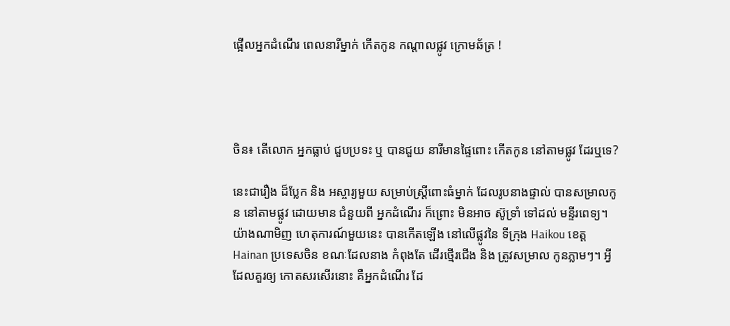ផ្អើលអ្នកដំណើរ ពេលនារីម្នាក់ កើតកូន កណ្ដាលផ្លូវ ក្រោមឆ័ត្រ !




ចិន៖ តើលោក អ្នកធ្លាប់ ជួបប្រទះ ឬ បានជួយ នារីមានផ្ទៃពោះ កើតកូន នៅតាមផ្លូវ ដែរឬទេ?

នេះជារឿង ដ៏ប្លែក និង អស្ចារ្យមួយ សម្រាប់ស្ដ្រីពោះធំម្នាក់ ដែលរូបនាងផ្ទាល់ បានសម្រាលកូន នៅតាមផ្លូវ ដោយមាន ជំនួយពី អ្នកដំណើរ ក៏ព្រោះ មិនអាច ស៊ូទ្រាំ ទៅដល់ មន្ទីរពេទ្យ។ យ៉ាងណាមិញ ហេតុការណ៍មួយនេះ បានកើតឡើង នៅលើផ្លូវនៃ ទីក្រុង Haikou ខេត្ដ Hainan ប្រទេសចិន ខណៈដែលនាង កំពុងតែ ដើរថ្មើរជើង និង ត្រូវសម្រាល កូនភ្លាមៗ។ អ្វីដែលគួរឲ្យ កោតសរសើរនោះ គឺអ្នកដំណើរ ដែ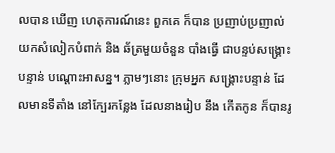លបាន ឃើញ ហេតុការណ៍នេះ ពួកគេ ក៏បាន ប្រញាប់ប្រញាល់ យកសំលៀកបំពាក់ និង ឆ័ត្រមួយចំនួន បាំងធ្វើ ជាបន្ទប់សង្គ្រោះ បន្ទាន់ បណ្ដោះអាសន្ន។ ភ្លាមៗនោះ ក្រុមអ្នក សង្គ្រោះបន្ទាន់ ដែលមានទីតាំង នៅក្បែរកន្លែង ដែលនាងរៀប នឹង កើតកូន ក៏បានរូ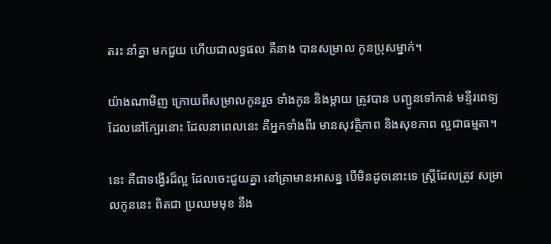តរះ នាំគ្នា មកជួយ ហើយជាលទ្ធផល គឺនាង បានសម្រាល កូនប្រុសម្នាក់។

យ៉ាងណាមិញ ក្រោយពីសម្រាលកូនរួច ទាំងកូន និងម្ដាយ ត្រូវបាន បញ្ជូនទៅកាន់ មន្ទីរពេទ្យ ដែលនៅក្បែរនោះ ដែលនាពេលនេះ គឺអ្នកទាំងពីរ មានសុវត្ថិភាព និងសុខភាព ល្អជាធម្មតា។

នេះ គឺជាទង្វើរដ៏ល្អ ដែលចេះជួយគ្នា នៅគ្រាមានអាសន្ន បើមិនដូចនោះទេ ស្ដ្រីដែលត្រូវ សម្រាលកូននេះ ពិតជា ប្រឈមមុខ នឹង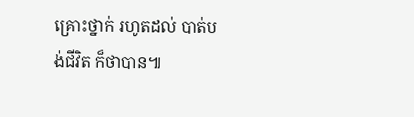គ្រោះថ្នាក់ រហូតដល់ បាត់បង់ជីវិត ក៏ថាបាន៕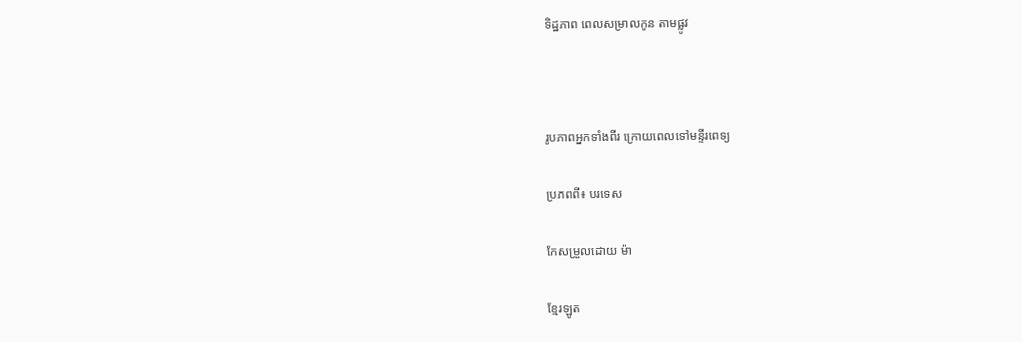ទិដ្ឋភាព ពេលសម្រាលកូន តាមផ្លូវ



រូបភាពអ្នកទាំងពីរ ក្រោយពេលទៅមន្ទីរពេទ្យ

ប្រភពពី៖ បរទេស

កែសម្រួលដោយ ម៉ា

ខ្មែរឡូត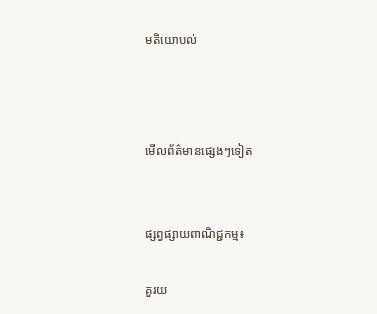មតិយោបល់



មើលព័ត៌មានផ្សេងៗទៀត


ផ្សព្វផ្សាយពាណិជ្ជកម្ម៖

គួរយ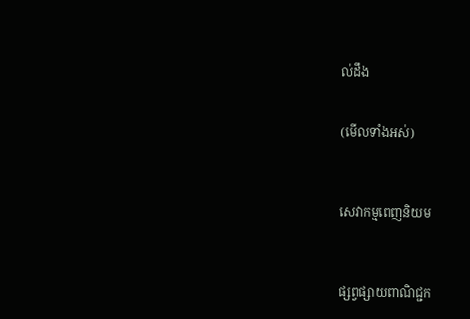ល់ដឹង


(មើលទាំងអស់)



សេវាកម្មពេញនិយម



ផ្សព្វផ្សាយពាណិជ្ជក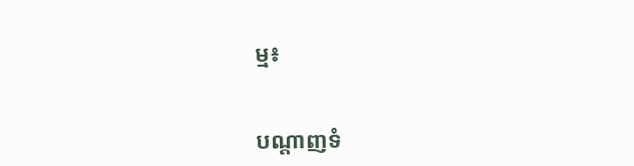ម្ម៖


បណ្តាញទំ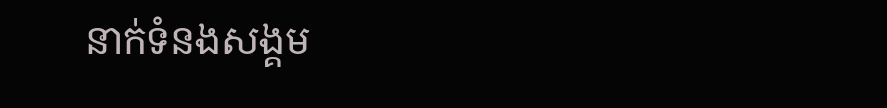នាក់ទំនងសង្គម